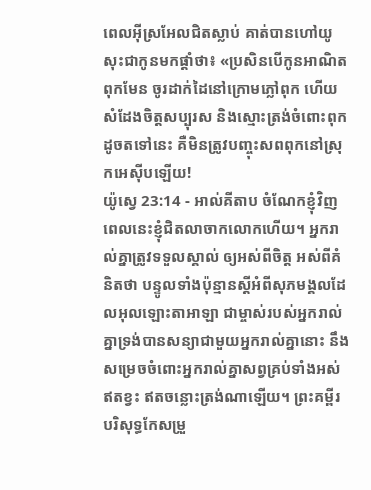ពេលអ៊ីស្រអែលជិតស្លាប់ គាត់បានហៅយូសុះជាកូនមកផ្ដាំថា៖ «ប្រសិនបើកូនអាណិតពុកមែន ចូរដាក់ដៃនៅក្រោមភ្លៅពុក ហើយសំដែងចិត្តសប្បុរស និងស្មោះត្រង់ចំពោះពុក ដូចតទៅនេះ គឺមិនត្រូវបញ្ចុះសពពុកនៅស្រុកអេស៊ីបឡើយ!
យ៉ូស្វេ 23:14 - អាល់គីតាប ចំណែកខ្ញុំវិញ ពេលនេះខ្ញុំជិតលាចាកលោកហើយ។ អ្នករាល់គ្នាត្រូវទទួលស្គាល់ ឲ្យអស់ពីចិត្ត អស់ពីគំនិតថា បន្ទូលទាំងប៉ុន្មានស្តីអំពីសុភមង្គលដែលអុលឡោះតាអាឡា ជាម្ចាស់របស់អ្នករាល់គ្នាទ្រង់បានសន្យាជាមួយអ្នករាល់គ្នានោះ នឹងសម្រេចចំពោះអ្នករាល់គ្នាសព្វគ្រប់ទាំងអស់ ឥតខ្វះ ឥតចន្លោះត្រង់ណាឡើយ។ ព្រះគម្ពីរបរិសុទ្ធកែសម្រួ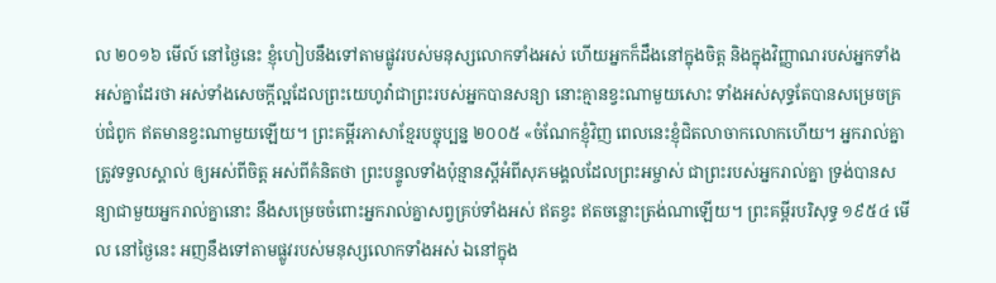ល ២០១៦ មើល៍ នៅថ្ងៃនេះ ខ្ញុំហៀបនឹងទៅតាមផ្លូវរបស់មនុស្សលោកទាំងអស់ ហើយអ្នកក៏ដឹងនៅក្នុងចិត្ត និងក្នុងវិញ្ញាណរបស់អ្នកទាំងអស់គ្នាដែរថា អស់ទាំងសេចក្ដីល្អដែលព្រះយេហូវ៉ាជាព្រះរបស់អ្នកបានសន្យា នោះគ្មានខ្វះណាមួយសោះ ទាំងអស់សុទ្ធតែបានសម្រេចគ្រប់ជំពូក ឥតមានខ្វះណាមួយឡើយ។ ព្រះគម្ពីរភាសាខ្មែរបច្ចុប្បន្ន ២០០៥ «ចំណែកខ្ញុំវិញ ពេលនេះខ្ញុំជិតលាចាកលោកហើយ។ អ្នករាល់គ្នាត្រូវទទួលស្គាល់ ឲ្យអស់ពីចិត្ត អស់ពីគំនិតថា ព្រះបន្ទូលទាំងប៉ុន្មានស្ដីអំពីសុភមង្គលដែលព្រះអម្ចាស់ ជាព្រះរបស់អ្នករាល់គ្នា ទ្រង់បានសន្យាជាមួយអ្នករាល់គ្នានោះ នឹងសម្រេចចំពោះអ្នករាល់គ្នាសព្វគ្រប់ទាំងអស់ ឥតខ្វះ ឥតចន្លោះត្រង់ណាឡើយ។ ព្រះគម្ពីរបរិសុទ្ធ ១៩៥៤ មើល នៅថ្ងៃនេះ អញនឹងទៅតាមផ្លូវរបស់មនុស្សលោកទាំងអស់ ឯនៅក្នុង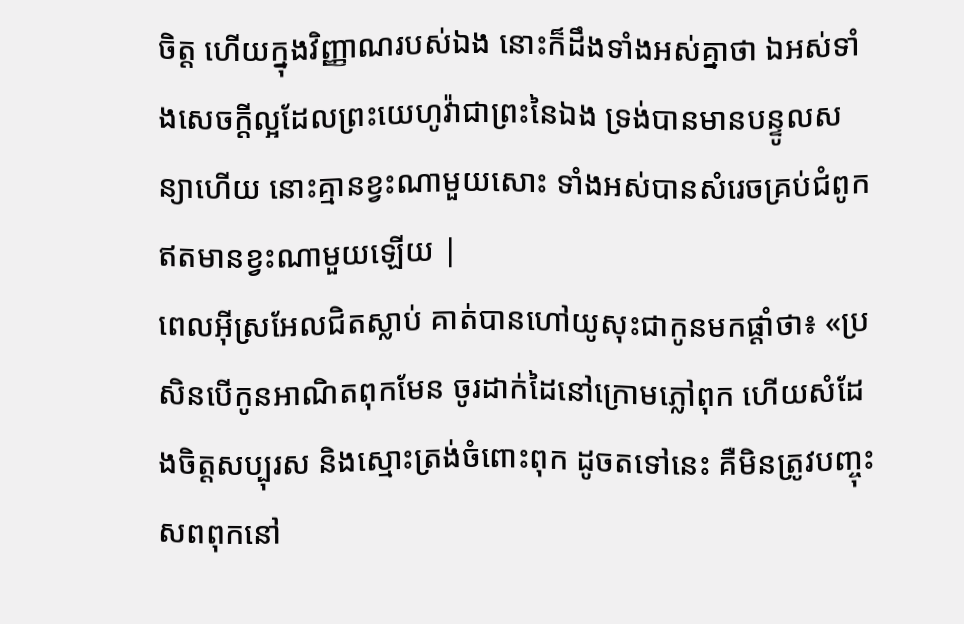ចិត្ត ហើយក្នុងវិញ្ញាណរបស់ឯង នោះក៏ដឹងទាំងអស់គ្នាថា ឯអស់ទាំងសេចក្ដីល្អដែលព្រះយេហូវ៉ាជាព្រះនៃឯង ទ្រង់បានមានបន្ទូលសន្យាហើយ នោះគ្មានខ្វះណាមួយសោះ ទាំងអស់បានសំរេចគ្រប់ជំពូក ឥតមានខ្វះណាមួយឡើយ |
ពេលអ៊ីស្រអែលជិតស្លាប់ គាត់បានហៅយូសុះជាកូនមកផ្ដាំថា៖ «ប្រសិនបើកូនអាណិតពុកមែន ចូរដាក់ដៃនៅក្រោមភ្លៅពុក ហើយសំដែងចិត្តសប្បុរស និងស្មោះត្រង់ចំពោះពុក ដូចតទៅនេះ គឺមិនត្រូវបញ្ចុះសពពុកនៅ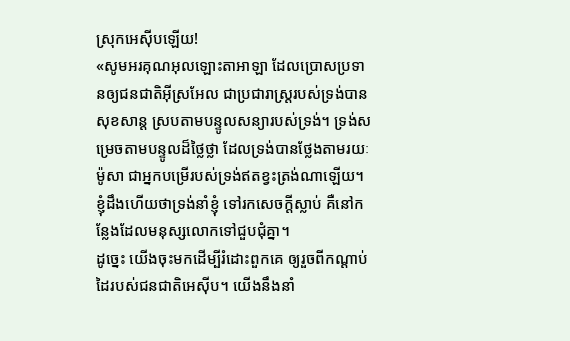ស្រុកអេស៊ីបឡើយ!
«សូមអរគុណអុលឡោះតាអាឡា ដែលប្រោសប្រទានឲ្យជនជាតិអ៊ីស្រអែល ជាប្រជារាស្ត្ររបស់ទ្រង់បានសុខសាន្ត ស្របតាមបន្ទូលសន្យារបស់ទ្រង់។ ទ្រង់សម្រេចតាមបន្ទូលដ៏ថ្លៃថ្លា ដែលទ្រង់បានថ្លែងតាមរយៈម៉ូសា ជាអ្នកបម្រើរបស់ទ្រង់ឥតខ្វះត្រង់ណាឡើយ។
ខ្ញុំដឹងហើយថាទ្រង់នាំខ្ញុំ ទៅរកសេចក្ដីស្លាប់ គឺនៅកន្លែងដែលមនុស្សលោកទៅជួបជុំគ្នា។
ដូច្នេះ យើងចុះមកដើម្បីរំដោះពួកគេ ឲ្យរួចពីកណ្ដាប់ដៃរបស់ជនជាតិអេស៊ីប។ យើងនឹងនាំ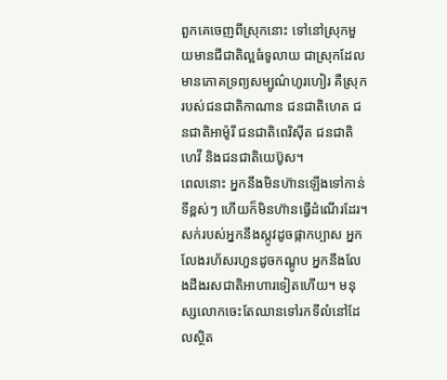ពួកគេចេញពីស្រុកនោះ ទៅនៅស្រុកមួយមានជីជាតិល្អធំទូលាយ ជាស្រុកដែលមានភោគទ្រព្យសម្បូណ៌ហូរហៀរ គឺស្រុករបស់ជនជាតិកាណាន ជនជាតិហេត ជនជាតិអាម៉ូរី ជនជាតិពេរិស៊ីត ជនជាតិហេវី និងជនជាតិយេប៊ូស។
ពេលនោះ អ្នកនឹងមិនហ៊ានឡើងទៅកាន់ទីខ្ពស់ៗ ហើយក៏មិនហ៊ានធ្វើដំណើរដែរ។ សក់របស់អ្នកនឹងស្កូវដូចផ្កាកប្បាស អ្នកលែងរហ័សរហួនដូចកណ្ដូប អ្នកនឹងលែងដឹងរសជាតិអាហារទៀតហើយ។ មនុស្សលោកចេះតែឈានទៅរកទីលំនៅដែលស្ថិត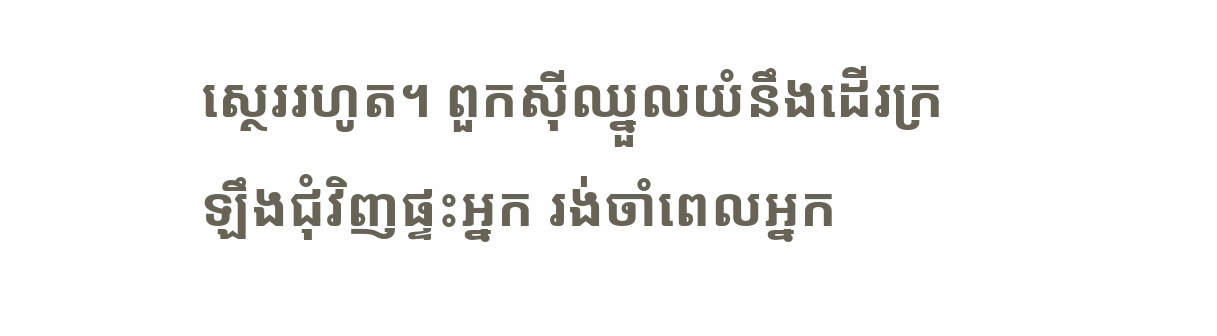ស្ថេររហូត។ ពួកស៊ីឈ្នួលយំនឹងដើរក្រឡឹងជុំវិញផ្ទះអ្នក រង់ចាំពេលអ្នក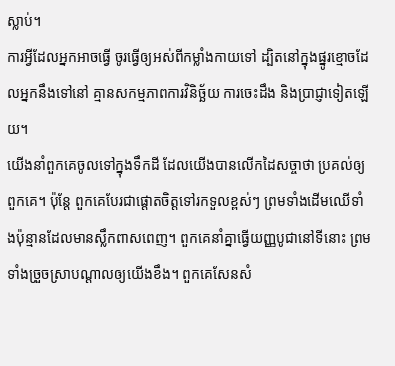ស្លាប់។
ការអ្វីដែលអ្នកអាចធ្វើ ចូរធ្វើឲ្យអស់ពីកម្លាំងកាយទៅ ដ្បិតនៅក្នុងផ្នូរខ្មោចដែលអ្នកនឹងទៅនៅ គ្មានសកម្មភាពការវិនិច្ឆ័យ ការចេះដឹង និងប្រាជ្ញាទៀតឡើយ។
យើងនាំពួកគេចូលទៅក្នុងទឹកដី ដែលយើងបានលើកដៃសច្ចាថា ប្រគល់ឲ្យពួកគេ។ ប៉ុន្តែ ពួកគេបែរជាផ្ដោតចិត្តទៅរកទួលខ្ពស់ៗ ព្រមទាំងដើមឈើទាំងប៉ុន្មានដែលមានស្លឹកពាសពេញ។ ពួកគេនាំគ្នាធ្វើយញ្ញបូជានៅទីនោះ ព្រមទាំងច្រួចស្រាបណ្ដាលឲ្យយើងខឹង។ ពួកគេសែនសំ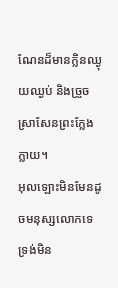ណែនដ៏មានក្លិនឈ្ងុយឈ្ងប់ និងច្រួចស្រាសែនព្រះក្លែងក្លាយ។
អុលឡោះមិនមែនដូចមនុស្សលោកទេ ទ្រង់មិន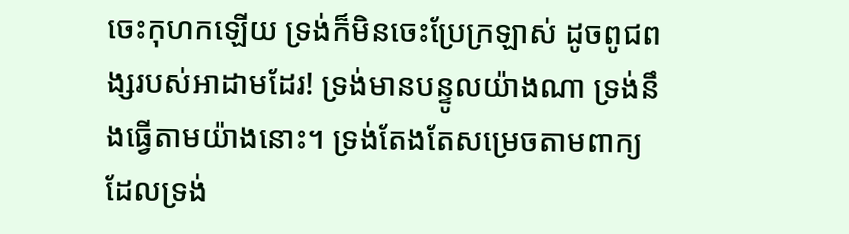ចេះកុហកឡើយ ទ្រង់ក៏មិនចេះប្រែក្រឡាស់ ដូចពូជពង្សរបស់អាដាមដែរ! ទ្រង់មានបន្ទូលយ៉ាងណា ទ្រង់នឹងធ្វើតាមយ៉ាងនោះ។ ទ្រង់តែងតែសម្រេចតាមពាក្យ ដែលទ្រង់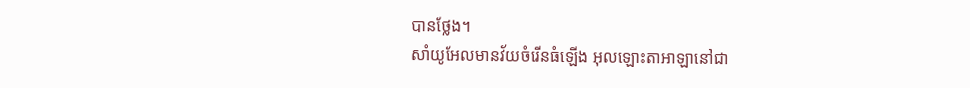បានថ្លែង។
សាំយូអែលមានវ័យចំរើនធំឡើង អុលឡោះតាអាឡានៅជា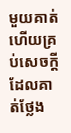មួយគាត់ ហើយគ្រប់សេចក្តីដែលគាត់ថ្លែង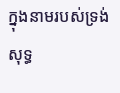ក្នុងនាមរបស់ទ្រង់សុទ្ធ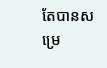តែបានសម្រេ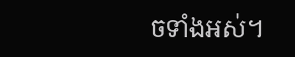ចទាំងអស់។